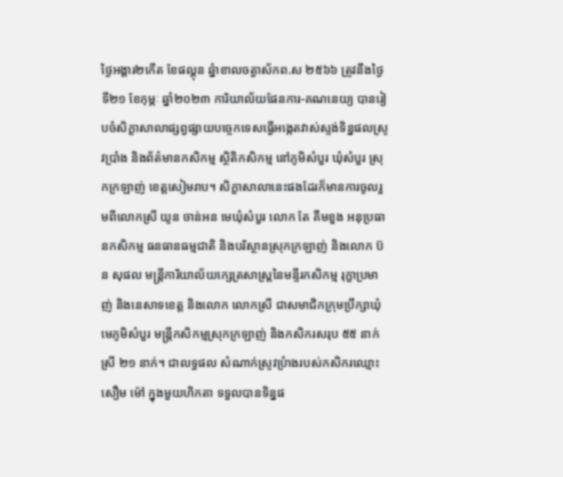ថ្ងៃអង្គារ២កើត ខែផល្គុន ឆ្នំាខាលចត្វាស័កព.ស ២៥៦៦ ត្រូវនឹងថ្ងៃទី២១ ខែកុម្ភៈ ឆ្នាំ២០២៣ ការិយាល័យផែនការ-គណនេយ្យ បានរៀបចំសិក្ខាសាលាផ្សព្វផ្សាយបច្ចេកទេសធ្វើអង្កេតវាស់ស្ទង់ទិន្នផលស្រូវប្រាំង និងព័ត៌មានកសិកម្ម ស្ថិតិកសិកម្ម នៅភូមិសំបួរ ឃុំសំបួរ ស្រុកក្រឡាញ់ ខេត្តសៀមរាប។ សិក្ខាសាលានេះផងដែរក៏មានការចូលរួមពីលោកស្រី យូន ចាន់អន មេឃុំសំបួរ លោក តែ គឹមខួង អនុប្រធានកសិកម្ម ធនធានធម្មជាតិ និងបរិស្ថានស្រុកក្រឡាញ់ និងលោក ប៊ន សុផល មន្រ្តីការិយាល័យក្សេត្រសាស្រ្តនៃមន្ទីរកសិកម្ម រុក្ខាប្រមាញ់ និងនេសាទខេត្ត និងលោក លោកស្រី ជាសមាជិកក្រុមប្រឹក្សាឃុំ មេភូមិសំបួរ មន្រ្តីកសិកម្មស្រុកក្រឡាញ់ និងកសិករសរុប ៥៥ នាក់ស្រី ២១ នាក់។ ជាលទ្ធផល សំណាក់ស្រូវប្រំាងរបស់កសិករឈ្មោះ សឿម ម៉ៅ ក្នុងមួយហិកតា ទទួលបានទិន្នផ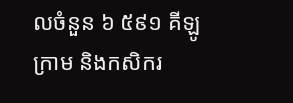លចំនួន ៦ ៥៩១ គីឡូក្រាម និងកសិករ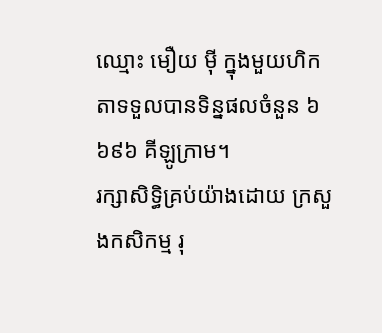ឈ្មោះ មឿយ ម៉ី ក្នុងមួយហិកតាទទួលបានទិន្នផលចំនួន ៦ ៦៩៦ គីឡូក្រាម។
រក្សាសិទិ្ធគ្រប់យ៉ាងដោយ ក្រសួងកសិកម្ម រុ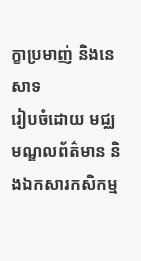ក្ខាប្រមាញ់ និងនេសាទ
រៀបចំដោយ មជ្ឈមណ្ឌលព័ត៌មាន និងឯកសារកសិកម្ម